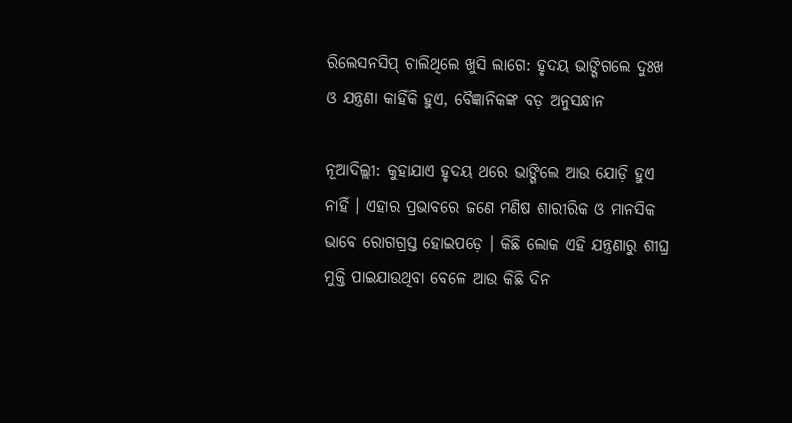ରିଲେସନସିପ୍ ଚାଲିଥିଲେ ଖୁସି ଲାଗେ: ହୃଦୟ ଭାଙ୍ଗିଗଲେ ଦୁଃଖ ଓ ଯନ୍ତ୍ରଣା କାହିଁକି ହୁଏ, ବୈଜ୍ଞାନିକଙ୍କ ବଡ଼ ଅନୁସନ୍ଧାନ

ନୂଆଦିଲ୍ଲୀ: କୁହାଯାଏ ହୃଦୟ ଥରେ ଭାଙ୍ଗିଲେ ଆଉ ଯୋଡ଼ି ହୁଏ ନାହିଁ । ଏହାର ପ୍ରଭାବରେ ଜଣେ ମଣିଷ ଶାରୀରିକ ଓ ମାନସିକ ଭାବେ ରୋଗଗ୍ରସ୍ତ ହୋଇପଡ଼େ । କିଛି ଲୋକ ଏହି ଯନ୍ତ୍ରଣାରୁ ଶୀଘ୍ର ମୁକ୍ତି ପାଇଯାଉଥିବା ବେଳେ ଆଉ କିଛି ଦିନ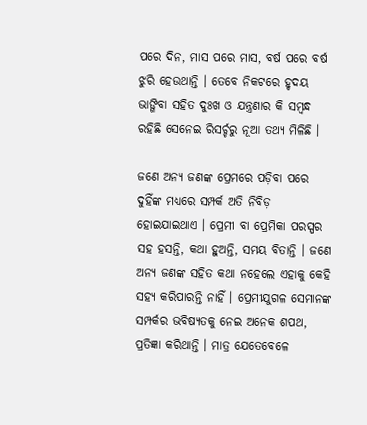ପରେ ଦିନ, ମାସ ପରେ ମାସ, ବର୍ଷ ପରେ ବର୍ଷ ଝୁରି ହେଉଥାନ୍ତି । ତେବେ ନିକଟରେ ହୃଦୟ ଭାଙ୍ଗିବା ସହିତ ଦୁଃଖ ଓ ଯନ୍ତ୍ରଣାର କି ସମ୍ବନ୍ଧ ରହିଛି ସେନେଇ ରିସର୍ଚ୍ଚରୁ ନୂଆ ତଥ୍ୟ ମିଳିଛି ।

ଜଣେ ଅନ୍ୟ ଜଣଙ୍କ ପ୍ରେମରେ ପଡ଼ିବା ପରେ ଦୁହିଁଙ୍କ ମଧ୍ୟରେ ସମ୍ପର୍କ ଅତି ନିବିଡ଼ ହୋଇଯାଇଥାଏ । ପ୍ରେମୀ ବା ପ୍ରେମିକା ପରସ୍ପର ସହ ହସନ୍ତି, କଥା ହୁଅନ୍ତି, ସମୟ ବିତାନ୍ତି । ଜଣେ ଅନ୍ୟ ଜଣଙ୍କ ସହିତ କଥା ନହେଲେ ଏହାକୁ କେହି ସହ୍ୟ କରିପାରନ୍ତି ନାହିଁ । ପ୍ରେମୀଯୁଗଳ ସେମାନଙ୍କ ସମ୍ପର୍କର ଭବିଷ୍ୟତକୁ ନେଇ ଅନେକ ଶପଥ, ପ୍ରତିଜ୍ଞା କରିଥାନ୍ତି । ମାତ୍ର ଯେତେବେଳେ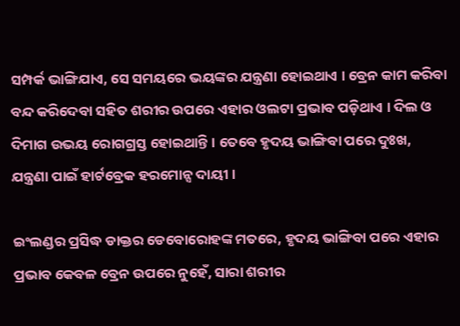ସମ୍ପର୍କ ଭାଙ୍ଗିଯାଏ, ସେ ସମୟରେ ଭୟଙ୍କର ଯନ୍ତ୍ରଣା ହୋଇଥାଏ । ବ୍ରେନ କାମ କରିବା ବନ୍ଦ କରିଦେବା ସହିତ ଶରୀର ଉପରେ ଏହାର ଓଲଟା ପ୍ରଭାବ ପଡ଼ିଥାଏ । ଦିଲ ଓ ଦିମାଗ ଉଭୟ ରୋଗଗ୍ରସ୍ତ ହୋଇଥାନ୍ତି । ତେବେ ହୃଦୟ ଭାଙ୍ଗିବା ପରେ ଦୁଃଖ, ଯନ୍ତ୍ରଣା ପାଇଁ ହାର୍ଟବ୍ରେକ ହରମୋନ୍ସ ଦାୟୀ ।

ଇଂଲଣ୍ଡର ପ୍ରସିଦ୍ଧ ଡାକ୍ତର ଡେବୋରୋହଙ୍କ ମତରେ, ହୃଦୟ ଭାଙ୍ଗିବା ପରେ ଏହାର ପ୍ରଭାବ କେବଳ ବ୍ରେନ ଉପରେ ନୁହେଁ, ସାରା ଶରୀର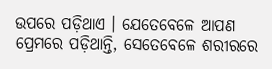ଉପରେ ପଡ଼ିଥାଏ । ଯେତେବେଳେ ଆପଣ ପ୍ରେମରେ ପଡ଼ିଥାନ୍ତି, ସେତେବେଳେ ଶରୀରରେ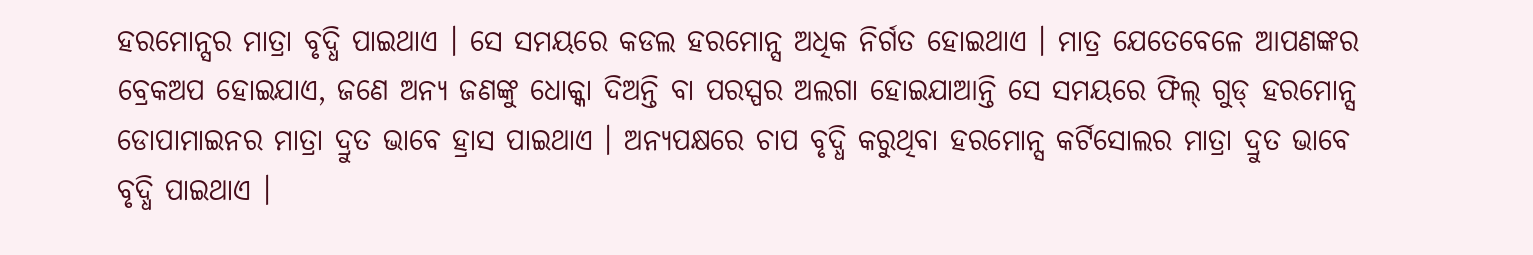ହରମୋନ୍ସର ମାତ୍ରା ବୃଦ୍ଧି ପାଇଥାଏ । ସେ ସମୟରେ କଡଲ ହରମୋନ୍ସ ଅଧିକ ନିର୍ଗତ ହୋଇଥାଏ । ମାତ୍ର ଯେତେବେଳେ ଆପଣଙ୍କର ବ୍ରେକଅପ ହୋଇଯାଏ, ଜଣେ ଅନ୍ୟ ଜଣଙ୍କୁ ଧୋକ୍କା ଦିଅନ୍ତି ବା ପରସ୍ପର ଅଲଗା ହୋଇଯାଆନ୍ତି ସେ ସମୟରେ ଫିଲ୍ ଗୁଡ୍ ହରମୋନ୍ସ ଡୋପାମାଇନର ମାତ୍ରା ଦ୍ରୁତ ଭାବେ ହ୍ରାସ ପାଇଥାଏ । ଅନ୍ୟପକ୍ଷରେ ଚାପ ବୃଦ୍ଧି କରୁଥିବା ହରମୋନ୍ସ କର୍ଟିସୋଲର ମାତ୍ରା ଦ୍ରୁତ ଭାବେ ବୃଦ୍ଧି ପାଇଥାଏ ।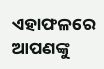ଏହାଫଳରେ ଆପଣଙ୍କୁ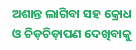ଅଶାନ୍ତ ଲାଗିବା ସହ କ୍ରୋଧ ଓ ଚିଡ଼ଚିଡ଼ାପଣ ଦେଖିବାକୁ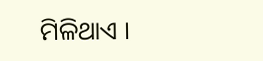ମିଳିଥାଏ ।